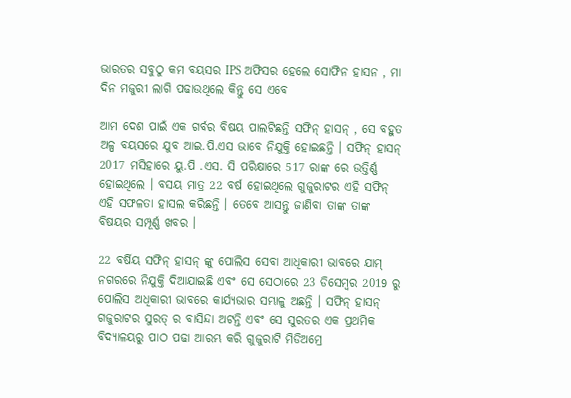ଭାରତର ସବୁଠୁ କମ ବୟସର IPS ଅଫିସର ହେଲେ ସୋଫିନ ହାସନ , ମା ଦିନ ମଜୁରୀ ଲାଗି ପଢାଉଥିଲେ କିନ୍ତୁ ସେ ଏବେ

ଆମ ଦେଶ ପାଇଁ ଏକ ଗର୍ବର ବିଷୟ ପାଲଟିଛନ୍ତି ସଫିନ୍ ହାସନ୍ , ସେ ବହୁତ ଅଳ୍ପ ବୟସରେ ଯୁବ ଆଇ.ପି.ଏସ ଭାବେ ନିଯୁକ୍ତି ହୋଇଛନ୍ତି । ସଫିନ୍ ହାସନ୍ 2017 ମସିହାରେ ୟୁ.ପି .ଏସ. ସି ପରିକ୍ଷାରେ 517 ରାଙ୍କ ରେ ଉତ୍ତିର୍ଣ୍ଣ ହୋଇଥିଲେ । ବସୟ ମାତ୍ର 22 ବର୍ଷ ହୋଇଥିଲେ ଗୁଜୁରାଟର ଏହି ସଫିନ୍ ଏହି ସଫଳତା ହାସଲ କରିଛନ୍ତି । ତେବେ ଆସନ୍ତୁ ଜାଣିବା ତାଙ୍କ ତାଙ୍କ ବିଷୟର ସମ୍ପୂର୍ଣ୍ଣ ଖବର ।

22 ବର୍ଷିୟ ସଫିନ୍ ହାସନ୍ ଙ୍କୁ ପୋଲିସ ସେବା ଆଧିକାରୀ ଭାବରେ ଯାମ୍ ନଗରରେ ନିଯୁକ୍ତି ଦିଆଯାଇଛି ଏବଂ ସେ ସେଠାରେ 23 ଡିସେମ୍ୱର 2019 ରୁ ପୋଲିସ ଅଧିକାରୀ ଭାବରେ କାର୍ଯ୍ୟଭାର ସମ୍ଭାଳୁ ଅଛନ୍ତି । ସଫିନ୍ ହାସନ୍ ଗଜୁରାଟର ସୁରତ୍ ର ବାସିନ୍ଦା ଅଟନ୍ତି ଏବଂ ସେ ସୁରତର ଏକ ପ୍ରଥମିକ ବିଦ୍ୟାଳୟରୁ ପାଠ ପଢା ଆରମ୍ଭ କରି ଗୁଜୁରାଟି ମିଡିଅମ୍ରେ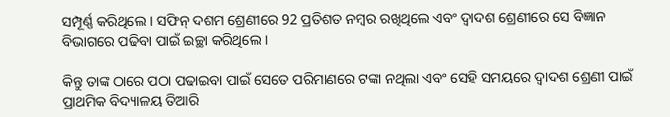ସମ୍ପୂର୍ଣ୍ଣ କରିଥିଲେ । ସଫିନ୍ ଦଶମ ଶ୍ରେଣୀରେ 92 ପ୍ରତିଶତ ନମ୍ୱର ରଖିଥିଲେ ଏବଂ ଦ୍ୱାଦଶ ଶ୍ରେଣୀରେ ସେ ବିଜ୍ଞାନ ବିଭାଗରେ ପଢିବା ପାଇଁ ଇଚ୍ଛା କରିଥିଲେ ।

କିନ୍ତୁ ତାଙ୍କ ଠାରେ ପଠା ପଢାଇବା ପାଇଁ ସେତେ ପରିମାଣରେ ଟଙ୍କା ନଥିଲା ଏବଂ ସେହି ସମୟରେ ଦ୍ୱାଦଶ ଶ୍ରେଣୀ ପାଇଁ ପ୍ରାଥମିକ ବିଦ୍ୟାଳୟ ତିଆରି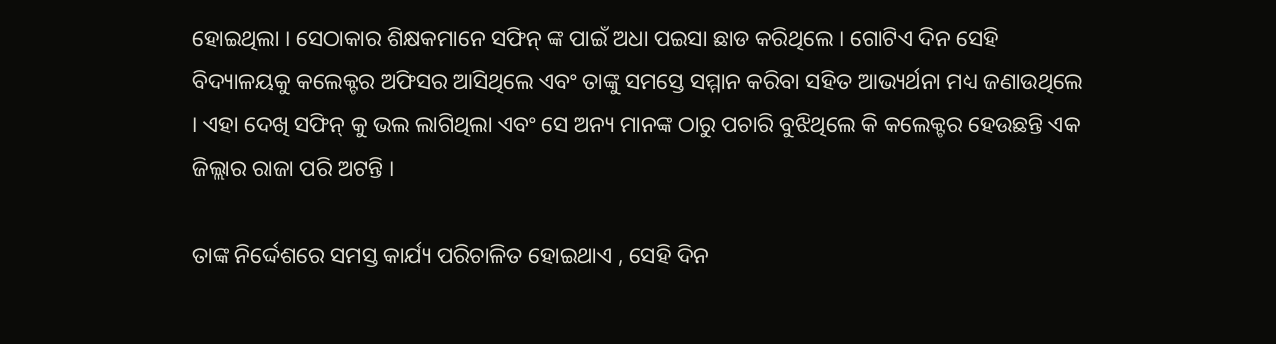ହୋଇଥିଲା । ସେଠାକାର ଶିକ୍ଷକମାନେ ସଫିନ୍ ଙ୍କ ପାଇଁ ଅଧା ପଇସା ଛାଡ କରିଥିଲେ । ଗୋଟିଏ ଦିନ ସେହି ବିଦ୍ୟାଳୟକୁ କଲେକ୍ଟର ଅଫିସର ଆସିଥିଲେ ଏବଂ ତାଙ୍କୁ ସମସ୍ତେ ସମ୍ମାନ କରିବା ସହିତ ଆଭ୍ୟର୍ଥନା ମଧ୍ୟ ଜଣାଉଥିଲେ । ଏହା ଦେଖି ସଫିନ୍ କୁ ଭଲ ଲାଗିଥିଲା ଏବଂ ସେ ଅନ୍ୟ ମାନଙ୍କ ଠାରୁ ପଚାରି ବୁଝିଥିଲେ କି କଲେକ୍ଟର ହେଉଛନ୍ତି ଏକ ଜିଲ୍ଲାର ରାଜା ପରି ଅଟନ୍ତି ।

ତାଙ୍କ ନିର୍ଦ୍ଦେଶରେ ସମସ୍ତ କାର୍ଯ୍ୟ ପରିଚାଳିତ ହୋଇଥାଏ , ସେହି ଦିନ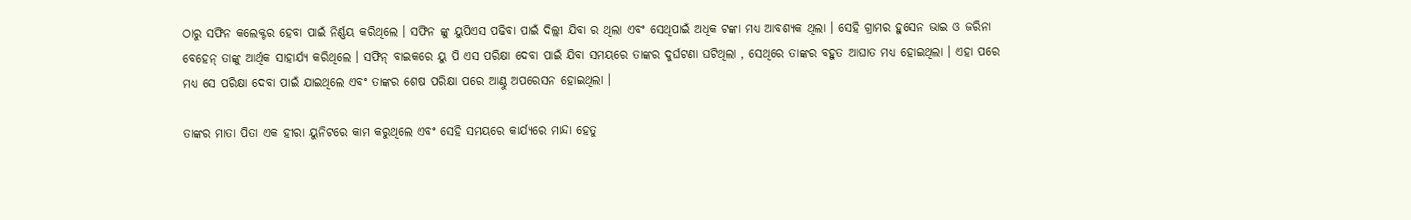ଠାରୁ ସଫିନ କଲେକ୍ଟର ହେବା ପାଇଁ ନିର୍ଣ୍ଣୟ କରିଥିଲେ । ସଫିନ ଙ୍କୁ ୟୁପିଏସ ପଢିବା ପାଇଁ ଦିଲ୍ଲୀ ଯିବା ର ଥିଲା ଏବଂ ସେଥିପାଇଁ ଅଧିକ ଟଙ୍କା ମଧ୍ୟ ଆବଶ୍ୟକ ଥିଲା । ସେହି ଗ୍ରାମର ହୁସେନ ଭାଇ ଓ ଜରିନା ବେହେନ୍ ତାଙ୍କୁ ଆର୍ଥିକ ସାହାର୍ଯ୍ୟ କରିଥିଲେ । ସଫିନ୍ ବାଇକରେ ୟୁ ପି ଏସ ପରିକ୍ଷା ଦେବା ପାଇଁ ଯିବା ସମୟରେ ତାଙ୍କର ଦୁର୍ଘଟଣା ଘଟିଥିଲା , ସେଥିରେ ତାଙ୍କର ବହୁତ ଆଘାତ ମଧ୍ୟ ହୋଇଥିଲା । ଏହା ପରେ ମଧ୍ୟ ସେ ପରିକ୍ଷା ଦେବା ପାଇଁ ଯାଇଥିଲେ ଏବଂ ତାଙ୍କର ଶେଷ ପରିକ୍ଷା ପରେ ଆଣ୍ଠୁ ଅପରେସନ ହୋଇଥିଲା ।

ତାଙ୍କର ମାତା ପିତା ଏକ ହୀରା ୟୁନିଟରେ କାମ କରୁଥିଲେ ଏବଂ ସେହି ସମୟରେ କାର୍ଯ୍ୟରେ ମାନ୍ଦା ହେତୁ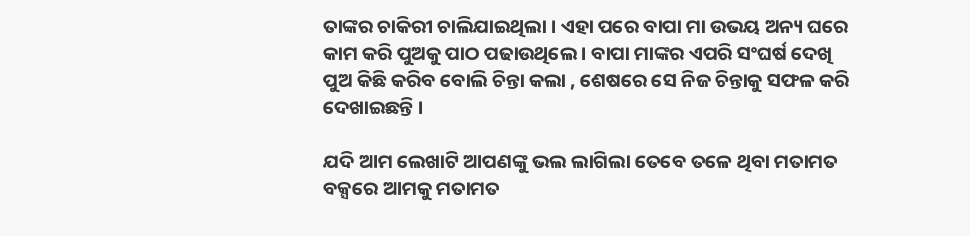ତାଙ୍କର ଚାକିରୀ ଚାଲିଯାଇଥିଲା । ଏହା ପରେ ବାପା ମା ଉଭୟ ଅନ୍ୟ ଘରେ କାମ କରି ପୁଅକୁ ପାଠ ପଢାଉଥିଲେ । ବାପା ମାଙ୍କର ଏପରି ସଂଘର୍ଷ ଦେଖି ପୁଅ କିଛି କରିବ ବୋଲି ଚିନ୍ତା କଲା , ଶେଷରେ ସେ ନିଜ ଚିନ୍ତାକୁ ସଫଳ କରି ଦେଖାଇଛନ୍ତି ।

ଯଦି ଆମ ଲେଖାଟି ଆପଣଙ୍କୁ ଭଲ ଲାଗିଲା ତେବେ ତଳେ ଥିବା ମତାମତ ବକ୍ସରେ ଆମକୁ ମତାମତ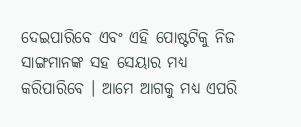ଦେଇପାରିବେ ଏବଂ ଏହି ପୋଷ୍ଟଟିକୁ ନିଜ ସାଙ୍ଗମାନଙ୍କ ସହ ସେୟାର ମଧ୍ୟ କରିପାରିବେ । ଆମେ ଆଗକୁ ମଧ୍ୟ ଏପରି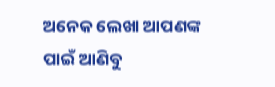ଅନେକ ଲେଖା ଆପଣଙ୍କ ପାଇଁ ଆଣିବୁ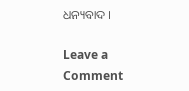ଧନ୍ୟବାଦ ।

Leave a Comment